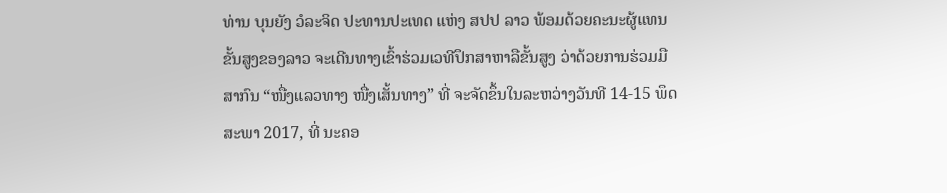ທ່ານ ບຸນຍັງ ວໍລະຈິດ ປະທານປະເທດ ແຫ່ງ ສປປ ລາວ ພ້ອມດ້ວຍຄະນະຜູ້ແທນຂັ້ນສູງຂອງລາວ ຈະເດີນທາງເຂົ້າຮ່ວມເວທີປຶກສາຫາລືຂັ້ນສູງ ວ່າດ້ວຍການຮ່ວມມືສາກົນ “ໜື່ງແລວທາງ ໜື່ງເສັ້ນທາງ” ທີ່ ຈະຈັດຂຶ້ນໃນລະຫວ່າງວັນທີ 14-15 ພຶດສະພາ 2017, ທີ່ ນະຄອ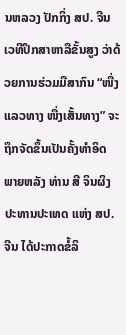ນຫລວງ ປັກກິ່ງ ສປ. ຈີນ
ເວທີປຶກສາຫາລືຂັ້ນສູງ ວ່າດ້ວຍການຮ່ວມມືສາກົນ “ໜື່ງແລວທາງ ໜື່ງເສັ້ນທາງ” ຈະຖຶກຈັດຂຶ້ນເປັນຄັ້ງທຳອິດ ພາຍຫລັງ ທ່ານ ສີ ຈິນຜິງ ປະທານປະເທດ ແຫ່ງ ສປ. ຈີນ ໄດ້ປະກາດຂໍ້ລິ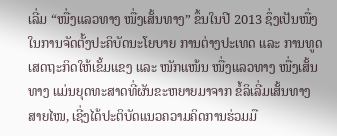ເລີ່ມ “ໜື່ງແລວທາງ ໜື່ງເສັ້ນທາງ” ຂຶ້ນໃນປີ 2013 ຊຶ່ງເປັນໜື່ງໃນການຈັດຕັ້ງປະຄິບັດນະໂຍບາຍ ການຕ່າງປະເທດ ແລະ ການທູດ ເສດຖະກິດໃຫ້ເຂັ້ມແຂງ ແລະ ໜັກແໜ້ນ ໜື່ງແລວທາງ ໜື່ງເສັ້ນທາງ ແມ່ນຍຸດທະສາດທີ່ຜັນຂະຫຍາຍມາຈາກ ຂໍ້ລິເລີ່ມເສັ້ນທາງສາຍໄໜ, ເຊີ່ງໄດ້ປະຕິບັດແນວຄວາມຄິດການຮ່ວມມື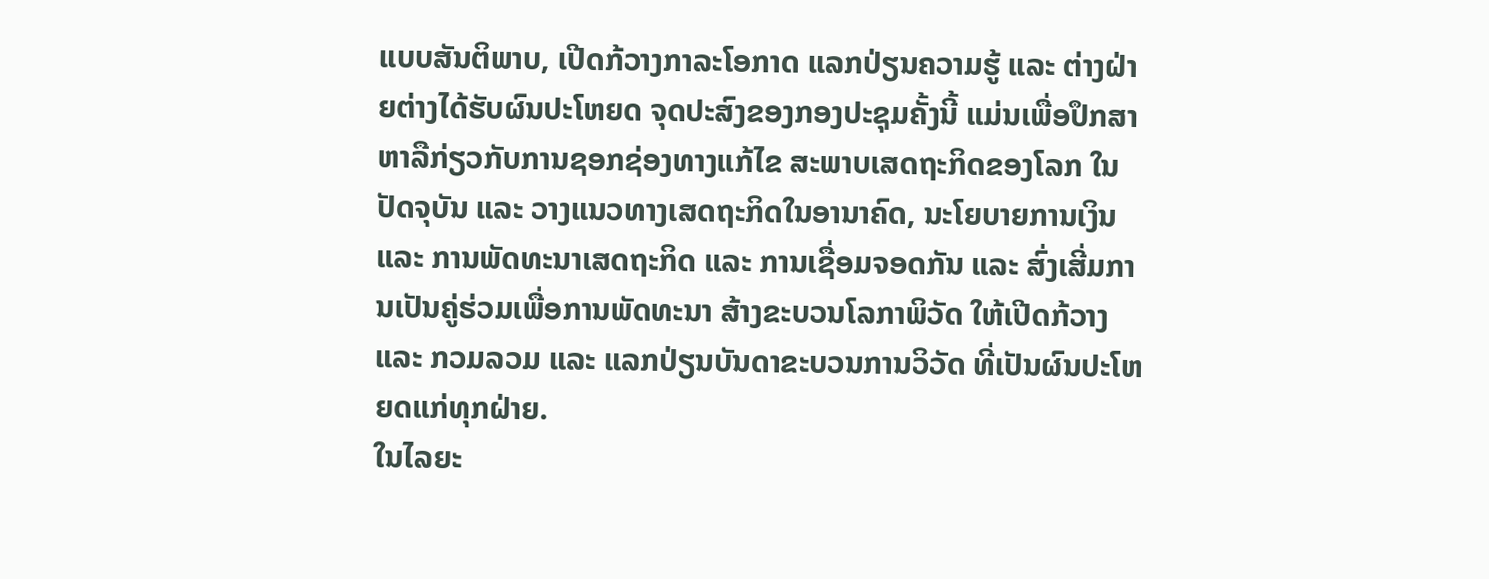ແບບສັນຕິພາບ, ເປີດກ້ວາງກາລະໂອກາດ ແລກປ່ຽນຄວາມຮູ້ ແລະ ຕ່າງຝ່າຍຕ່າງໄດ້ຮັບຜົນປະໂຫຍດ ຈຸດປະສົງຂອງກອງປະຊຸມຄັ້ງນີ້ ແມ່ນເພື່ອປຶກສາຫາລືກ່ຽວກັບການຊອກຊ່ອງທາງແກ້ໄຂ ສະພາບເສດຖະກິດຂອງໂລກ ໃນປັດຈຸບັນ ແລະ ວາງແນວທາງເສດຖະກິດໃນອານາຄົດ, ນະໂຍບາຍການເງິນ ແລະ ການພັດທະນາເສດຖະກິດ ແລະ ການເຊື່ອມຈອດກັນ ແລະ ສົ່ງເສີ່ມການເປັນຄູ່ຮ່ວມເພື່ອການພັດທະນາ ສ້າງຂະບວນໂລກາພິວັດ ໃຫ້ເປີດກ້ວາງ ແລະ ກວມລວມ ແລະ ແລກປ່ຽນບັນດາຂະບວນການວິວັດ ທີ່ເປັນຜົນປະໂຫຍດແກ່ທຸກຝ່າຍ.
ໃນໄລຍະ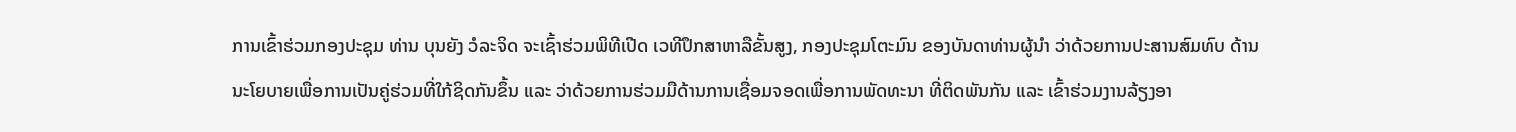ການເຂົ້າຮ່ວມກອງປະຊຸມ ທ່ານ ບຸນຍັງ ວໍລະຈິດ ຈະເຊົ້າຮ່ວມພິທີເປີດ ເວທີປຶກສາຫາລືຂັ້ນສູງ, ກອງປະຊຸມໂຕະມົນ ຂອງບັນດາທ່ານຜູ້ນໍາ ວ່າດ້ວຍການປະສານສົມທົບ ດ້ານນະໂຍບາຍເພື່ອການເປັນຄູ່ຮ່ວມທີ່ໃກ້ຊິດກັນຂຶ້ນ ແລະ ວ່າດ້ວຍການຮ່ວມມືດ້ານການເຊື່ອມຈອດເພື່ອການພັດທະນາ ທີ່ຕິດພັນກັນ ແລະ ເຂົ້າຮ່ວມງານລ້ຽງອາ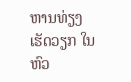ຫານທ່ຽງເຮັດວຽກ ໃນຫົວ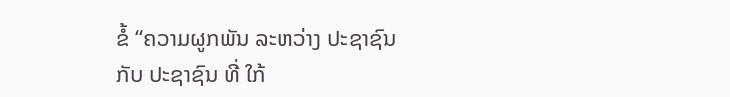ຂໍ້ “ຄວາມຜູກພັນ ລະຫວ່າງ ປະຊາຊົນ ກັບ ປະຊາຊົນ ທີ່ ໃກ້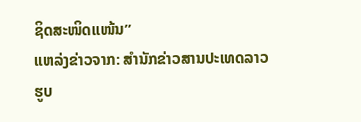ຊິດສະໜິດແໜ້ນ”
ແຫລ່ງຂ່າວຈາກ: ສຳນັກຂ່າວສານປະເທດລາວ
ຮູບ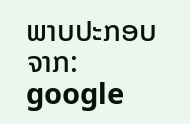ພາບປະກອບຈາກ: google